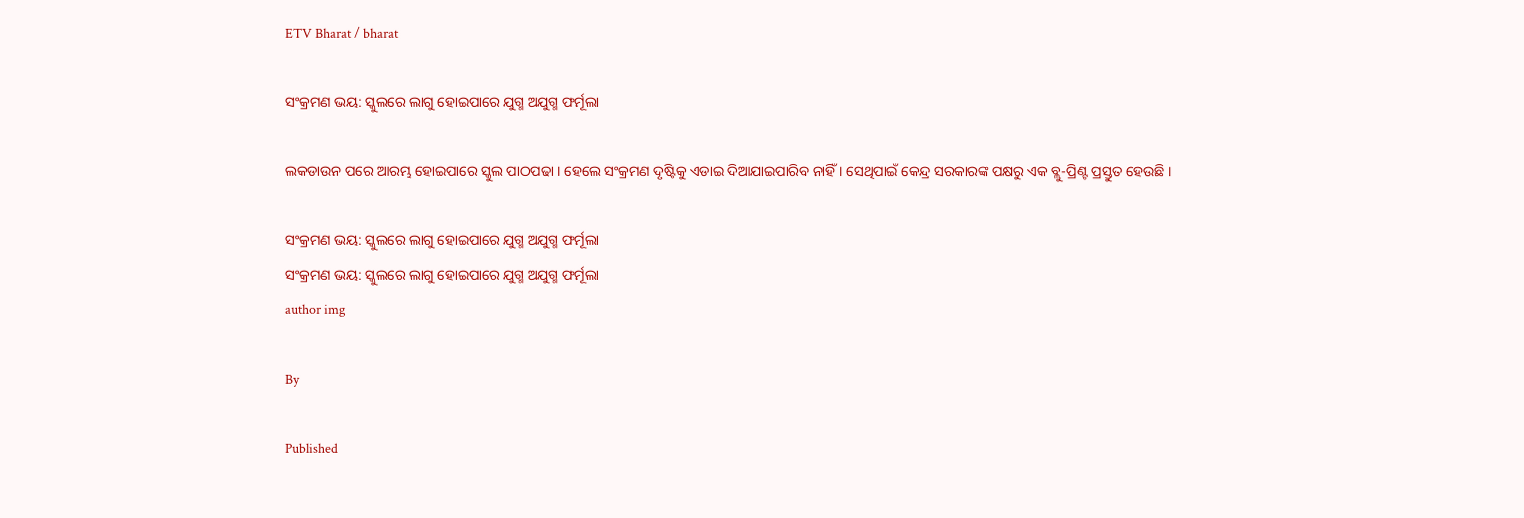ETV Bharat / bharat

ସଂକ୍ରମଣ ଭୟ: ସ୍କୁଲରେ ଲାଗୁ ହୋଇପାରେ ଯୁଗ୍ମ ଅଯୁଗ୍ମ ଫର୍ମୂଲା

ଲକଡାଉନ ପରେ ଆରମ୍ଭ ହୋଇପାରେ ସ୍କୁଲ ପାଠପଢା । ହେଲେ ସଂକ୍ରମଣ ଦୃଷ୍ଟିକୁ ଏଡାଇ ଦିଆଯାଇପାରିବ ନାହିଁ । ସେଥିପାଇଁ କେନ୍ଦ୍ର ସରକାରଙ୍କ ପକ୍ଷରୁ ଏକ ବ୍ଲୁ-ପ୍ରିଣ୍ଟ ପ୍ରସ୍ତୁତ ହେଉଛି ।

ସଂକ୍ରମଣ ଭୟ: ସ୍କୁଲରେ ଲାଗୁ ହୋଇପାରେ ଯୁଗ୍ମ ଅଯୁଗ୍ମ ଫର୍ମୂଲା
ସଂକ୍ରମଣ ଭୟ: ସ୍କୁଲରେ ଲାଗୁ ହୋଇପାରେ ଯୁଗ୍ମ ଅଯୁଗ୍ମ ଫର୍ମୂଲା
author img

By

Published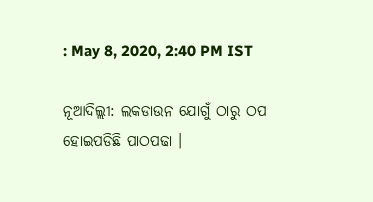: May 8, 2020, 2:40 PM IST

ନୂଆଦିଲ୍ଲୀ: ଲକଡାଉନ ଯୋଗୁଁ ଠାରୁ ଠପ ହୋଇପଡିଛି ପାଠପଢା ।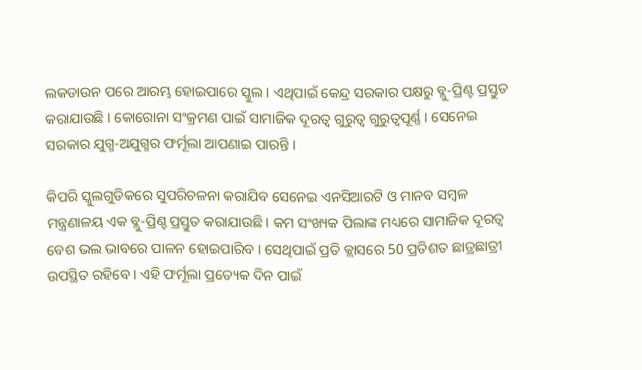ଲକଡାଉନ ପରେ ଆରମ୍ଭ ହୋଇପାରେ ସ୍କୁଲ । ଏଥିପାଇଁ କେନ୍ଦ୍ର ସରକାର ପକ୍ଷରୁ ବ୍ଲୁ-ପ୍ରିଣ୍ଟ ପ୍ରସ୍ତୁତ କରାଯାଉଛି । କୋରୋନା ସଂକ୍ରମଣ ପାଇଁ ସାମାଜିକ ଦୂରତ୍ବ ଗୁରୁତ୍ବ ଗୁରୁତ୍ବପୂର୍ଣ୍ଣ । ସେନେଇ ସରକାର ଯୁଗ୍ମ-ଅଯୁଗ୍ମର ଫର୍ମୂଲା ଆପଣାଇ ପାରନ୍ତି ।

କିପରି ସ୍କୁଲଗୁଡିକରେ ସୁପରିଚଳନା କରାଯିବ ସେନେଇ ଏନସିଆରଟି ଓ ମାନବ ସମ୍ବଳ ମନ୍ତ୍ରଣାଳୟ ଏକ ବ୍ଲୁ-ପ୍ରିଣ୍ଚ ପ୍ରସ୍ତୁତ କରାଯାଉଛି । କମ ସଂଖ୍ୟକ ପିଲାଙ୍କ ମଧ୍ୟରେ ସାମାଜିକ ଦୂରତ୍ବ ବେଶ ଭଲ ଭାବରେ ପାଳନ ହୋଇପାରିବ । ସେଥିପାଇଁ ପ୍ରତି କ୍ଲାସରେ 50 ପ୍ରତିଶତ ଛାତ୍ରଛାତ୍ରୀ ଉପସ୍ଥିତ ରହିବେ । ଏହି ଫର୍ମୂଲା ପ୍ରତ୍ୟେକ ଦିନ ପାଇଁ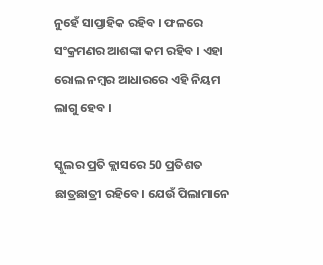ନୁହେଁ ସାପ୍ତାହିକ ରହିବ । ଫଳରେ ସଂକ୍ରମଣର ଆଶଙ୍କା କମ ରହିବ । ଏହା ରୋଲ ନମ୍ବର ଆଧାରରେ ଏହି ନିୟମ ଲାଗୁ ହେବ ।

ସ୍କୁଲର ପ୍ରତି କ୍ଲାସରେ 50 ପ୍ରତିଶତ ଛାତ୍ରଛାତ୍ରୀ ରହିବେ। ଯେଉଁ ପିଲାମାନେ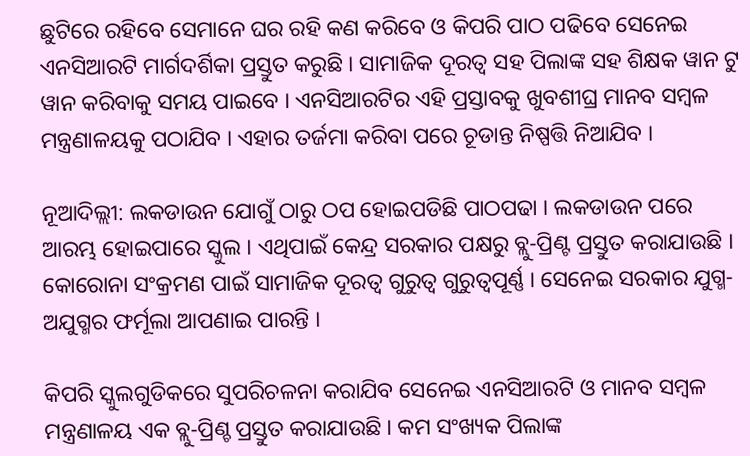ଛୁଟିରେ ରହିବେ ସେମାନେ ଘର ରହି କଣ କରିବେ ଓ କିପରି ପାଠ ପଢିବେ ସେନେଇ ଏନସିଆରଟି ମାର୍ଗଦର୍ଶିକା ପ୍ରସ୍ତୁତ କରୁଛି । ସାମାଜିକ ଦୂରତ୍ବ ସହ ପିଲାଙ୍କ ସହ ଶିକ୍ଷକ ୱାନ ଟୁ ୱାନ କରିବାକୁ ସମୟ ପାଇବେ । ଏନସିଆରଟିର ଏହି ପ୍ରସ୍ତାବକୁ ଖୁବଶୀଘ୍ର ମାନବ ସମ୍ବଳ ମନ୍ତ୍ରଣାଳୟକୁ ପଠାଯିବ । ଏହାର ତର୍ଜମା କରିବା ପରେ ଚୂଡାନ୍ତ ନିଷ୍ପତ୍ତି ନିଆଯିବ ।

ନୂଆଦିଲ୍ଲୀ: ଲକଡାଉନ ଯୋଗୁଁ ଠାରୁ ଠପ ହୋଇପଡିଛି ପାଠପଢା । ଲକଡାଉନ ପରେ ଆରମ୍ଭ ହୋଇପାରେ ସ୍କୁଲ । ଏଥିପାଇଁ କେନ୍ଦ୍ର ସରକାର ପକ୍ଷରୁ ବ୍ଲୁ-ପ୍ରିଣ୍ଟ ପ୍ରସ୍ତୁତ କରାଯାଉଛି । କୋରୋନା ସଂକ୍ରମଣ ପାଇଁ ସାମାଜିକ ଦୂରତ୍ବ ଗୁରୁତ୍ବ ଗୁରୁତ୍ବପୂର୍ଣ୍ଣ । ସେନେଇ ସରକାର ଯୁଗ୍ମ-ଅଯୁଗ୍ମର ଫର୍ମୂଲା ଆପଣାଇ ପାରନ୍ତି ।

କିପରି ସ୍କୁଲଗୁଡିକରେ ସୁପରିଚଳନା କରାଯିବ ସେନେଇ ଏନସିଆରଟି ଓ ମାନବ ସମ୍ବଳ ମନ୍ତ୍ରଣାଳୟ ଏକ ବ୍ଲୁ-ପ୍ରିଣ୍ଚ ପ୍ରସ୍ତୁତ କରାଯାଉଛି । କମ ସଂଖ୍ୟକ ପିଲାଙ୍କ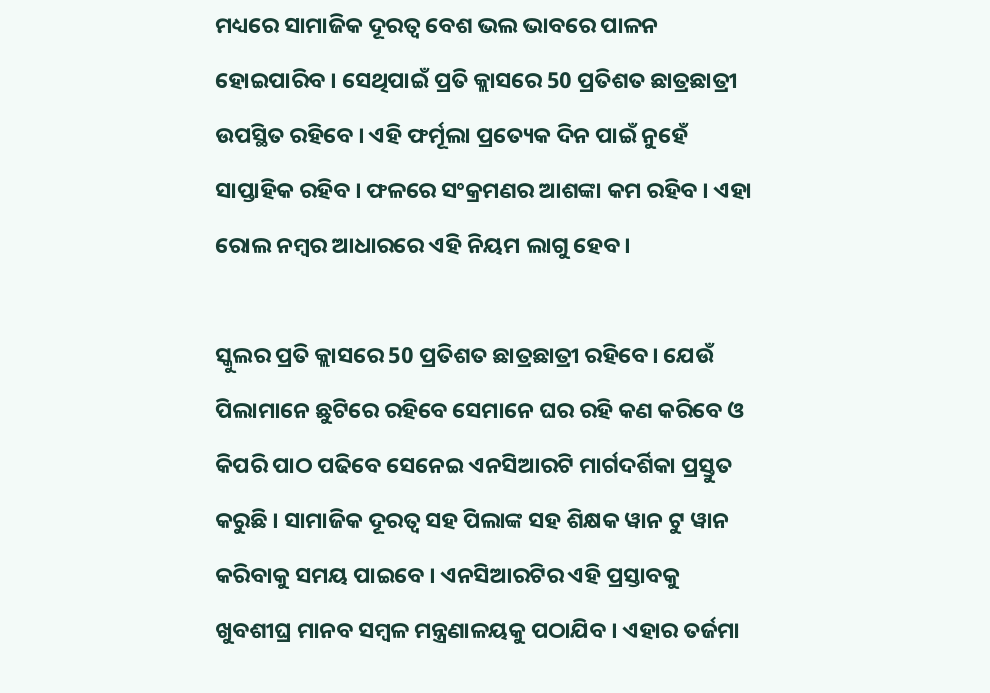ମଧ୍ୟରେ ସାମାଜିକ ଦୂରତ୍ବ ବେଶ ଭଲ ଭାବରେ ପାଳନ ହୋଇପାରିବ । ସେଥିପାଇଁ ପ୍ରତି କ୍ଲାସରେ 50 ପ୍ରତିଶତ ଛାତ୍ରଛାତ୍ରୀ ଉପସ୍ଥିତ ରହିବେ । ଏହି ଫର୍ମୂଲା ପ୍ରତ୍ୟେକ ଦିନ ପାଇଁ ନୁହେଁ ସାପ୍ତାହିକ ରହିବ । ଫଳରେ ସଂକ୍ରମଣର ଆଶଙ୍କା କମ ରହିବ । ଏହା ରୋଲ ନମ୍ବର ଆଧାରରେ ଏହି ନିୟମ ଲାଗୁ ହେବ ।

ସ୍କୁଲର ପ୍ରତି କ୍ଲାସରେ 50 ପ୍ରତିଶତ ଛାତ୍ରଛାତ୍ରୀ ରହିବେ। ଯେଉଁ ପିଲାମାନେ ଛୁଟିରେ ରହିବେ ସେମାନେ ଘର ରହି କଣ କରିବେ ଓ କିପରି ପାଠ ପଢିବେ ସେନେଇ ଏନସିଆରଟି ମାର୍ଗଦର୍ଶିକା ପ୍ରସ୍ତୁତ କରୁଛି । ସାମାଜିକ ଦୂରତ୍ବ ସହ ପିଲାଙ୍କ ସହ ଶିକ୍ଷକ ୱାନ ଟୁ ୱାନ କରିବାକୁ ସମୟ ପାଇବେ । ଏନସିଆରଟିର ଏହି ପ୍ରସ୍ତାବକୁ ଖୁବଶୀଘ୍ର ମାନବ ସମ୍ବଳ ମନ୍ତ୍ରଣାଳୟକୁ ପଠାଯିବ । ଏହାର ତର୍ଜମା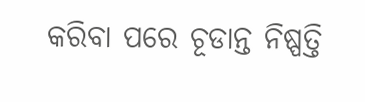କରିବା ପରେ ଚୂଡାନ୍ତ ନିଷ୍ପତ୍ତି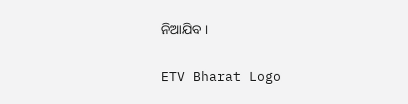ନିଆଯିବ ।

ETV Bharat Logo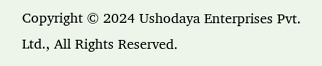Copyright © 2024 Ushodaya Enterprises Pvt. Ltd., All Rights Reserved.